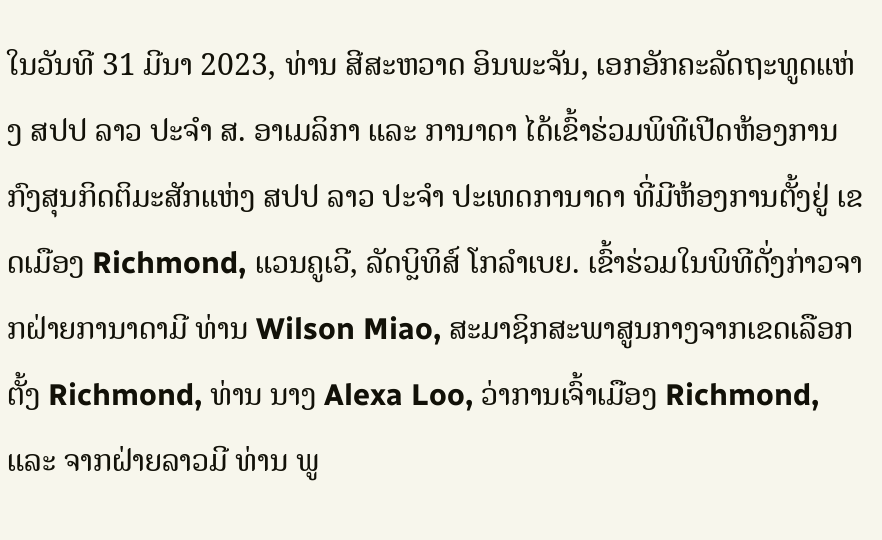ໃນວັນທີ 31 ມີນາ 2023, ທ່ານ ສີສະຫວາດ ອິນພະຈັນ, ເອກອັກຄະລັດຖະທູດແຫ່ງ ສປປ ລາວ ປະຈຳ ສ. ອາເມລິກາ ແລະ ການາດາ ໄດ້ເຂົ້າຮ່ວມພິທີເປີດຫ້ອງການກົງສຸນກິດຕິມະສັກແຫ່ງ ສປປ ລາວ ປະຈຳ ປະເທດການາດາ ທີ່ມີຫ້ອງການຕັ້ງຢູ່ ເຂດເມືອງ Richmond, ແວນຄູເວີ, ລັດບຼິທິສ໌ ໂກລຳເບຍ. ເຂົ້າຮ່ວມໃນພິທີດັ່ງກ່າວຈາກຝ່າຍການາດາມີ ທ່ານ Wilson Miao, ສະມາຊິກສະພາສູນກາງຈາກເຂດເລືອກຕັ້ງ Richmond, ທ່ານ ນາງ Alexa Loo, ວ່າການເຈົ້າເມືອງ Richmond, ແລະ ຈາກຝ່າຍລາວມີ ທ່ານ ພູ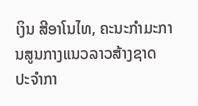ເງິນ ສີອາໂນໄທ, ຄະນະກຳມະການສູນກາງແນວລາວສ້າງຊາດ ປະຈຳກາ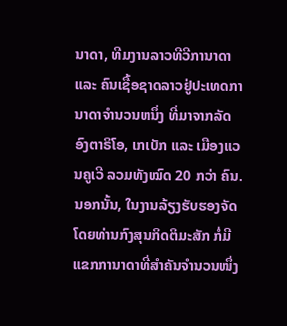ນາດາ, ທີມງານລາວທີວີການາດາ ແລະ ຄົນເຊື້ອຊາດລາວຢູ່ປະເທດການາດາຈຳນວນຫນຶ່ງ ທີ່ມາຈາກລັດອົງຕາຣິໂອ, ເກເບັກ ແລະ ເມືອງແວນຄູເວີ ລວມທັງໝົດ 20 ກວ່າ ຄົນ. ນອກນັ້ນ, ໃນງານລ້ຽງຮັບຮອງຈັດໂດຍທ່ານກົງສຸນກິດຕິມະສັກ ກໍ່ມີແຂກການາດາທີ່ສຳຄັນຈຳນວນໜຶ່ງ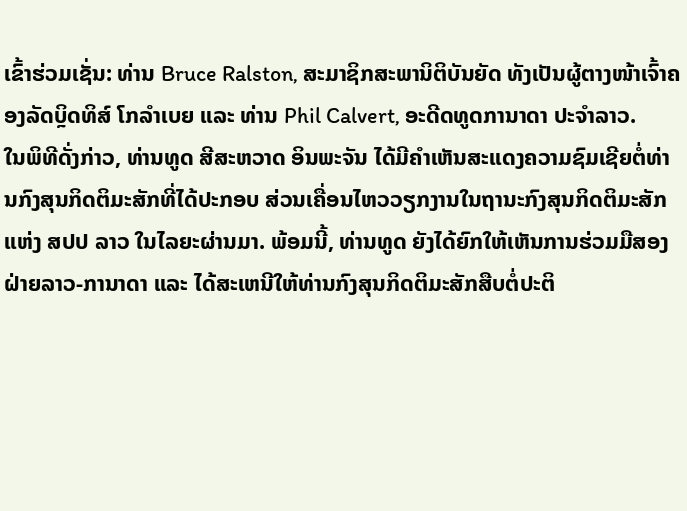ເຂົ້າຮ່ວມເຊັ່ນ: ທ່ານ Bruce Ralston, ສະມາຊິກສະພານິຕິບັນຍັດ ທັງເປັນຜູ້ຕາງໜ້າເຈົ້າຄອງລັດບຼິດທິສ໌ ໂກລຳເບຍ ແລະ ທ່ານ Phil Calvert, ອະດີດທູດການາດາ ປະຈຳລາວ.
ໃນພິທີດັ່ງກ່າວ, ທ່ານທູດ ສີສະຫວາດ ອິນພະຈັນ ໄດ້ມີຄຳເຫັນສະແດງຄວາມຊົມເຊີຍຕໍ່ທ່ານກົງສຸນກິດຕິມະສັກທີ່ໄດ້ປະກອບ ສ່ວນເຄື່ອນໄຫວວຽກງານໃນຖານະກົງສຸນກິດຕິມະສັກ ແຫ່ງ ສປປ ລາວ ໃນໄລຍະຜ່ານມາ. ພ້ອມນີ້, ທ່ານທູດ ຍັງໄດ້ຍົກໃຫ້ເຫັນການຮ່ວມມືສອງຝ່າຍລາວ-ການາດາ ແລະ ໄດ້ສະເຫນີໃຫ້ທ່ານກົງສຸນກິດຕິມະສັກສືບຕໍ່ປະຕິ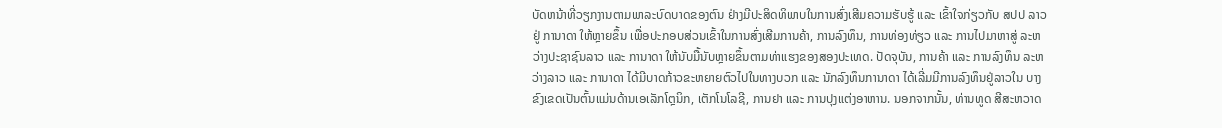ບັດຫນ້າທີ່ວຽກງານຕາມພາລະບົດບາດຂອງຕົນ ຢ່າງມີປະສິດທິພາບໃນການສົ່ງເສີມຄວາມຮັບຮູ້ ແລະ ເຂົ້າໃຈກ່ຽວກັບ ສປປ ລາວ ຢູ່ ການາດາ ໃຫ້ຫຼາຍຂຶ້ນ ເພື່ອປະກອບສ່ວນເຂົ້າໃນການສົ່ງເສີມການຄ້າ, ການລົງທຶນ, ການທ່ອງທ່ຽວ ແລະ ການໄປມາຫາສູ່ ລະຫວ່າງປະຊາຊົນລາວ ແລະ ການາດາ ໃຫ້ນັບມື້ນັບຫຼາຍຂຶ້ນຕາມທ່າແຮງຂອງສອງປະເທດ. ປັດຈຸບັນ, ການຄ້າ ແລະ ການລົງທຶນ ລະຫວ່າງລາວ ແລະ ການາດາ ໄດ້ມີບາດກ້າວຂະຫຍາຍຕົວໄປໃນທາງບວກ ແລະ ນັກລົງທຶນການາດາ ໄດ້ເລີ່ມມີການລົງທຶນຢູ່ລາວໃນ ບາງຂົງເຂດເປັນຕົ້ນແມ່ນດ້ານເອເລັກໂຕຼນິກ, ເຕັກໂນໂລຊີ, ການຢາ ແລະ ການປຸງແຕ່ງອາຫານ. ນອກຈາກນັ້ນ, ທ່ານທູດ ສີສະຫວາດ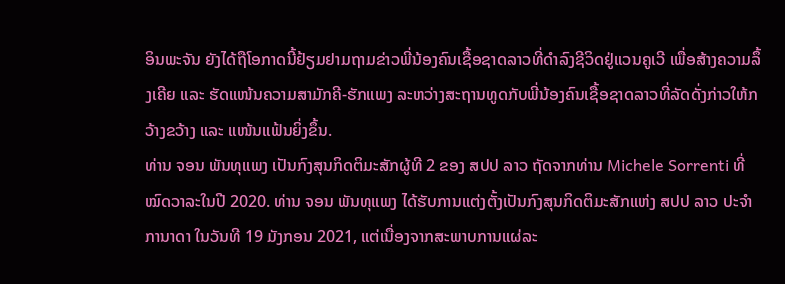ອິນພະຈັນ ຍັງໄດ້ຖືໂອກາດນີ້ຢ້ຽມຢາມຖາມຂ່າວພີ່ນ້ອງຄົນເຊື້ອຊາດລາວທີ່ດຳລົງຊີວິດຢູ່ແວນຄູເວີ ເພື່ອສ້າງຄວາມລຶ້ງເຄີຍ ແລະ ຮັດແໜ້ນຄວາມສາມັກຄີ-ຮັກແພງ ລະຫວ່າງສະຖານທູດກັບພີ່ນ້ອງຄົນເຊື້ອຊາດລາວທີ່ລັດດັ່ງກ່າວໃຫ້ກວ້າງຂວ້າງ ແລະ ແໜ້ນແຟ້ນຍິ່ງຂຶ້ນ.
ທ່ານ ຈອນ ພັນທຸແພງ ເປັນກົງສຸນກິດຕິມະສັກຜູ້ທີ 2 ຂອງ ສປປ ລາວ ຖັດຈາກທ່ານ Michele Sorrenti ທີ່ໝົດວາລະໃນປີ 2020. ທ່ານ ຈອນ ພັນທຸແພງ ໄດ້ຮັບການແຕ່ງຕັ້ງເປັນກົງສຸນກິດຕິມະສັກແຫ່ງ ສປປ ລາວ ປະຈຳ ການາດາ ໃນວັນທີ 19 ມັງກອນ 2021, ແຕ່ເນື່ອງຈາກສະພາບການແຜ່ລະ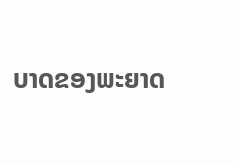ບາດຂອງພະຍາດ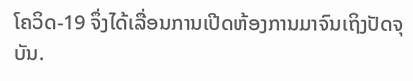ໂຄວິດ-19 ຈຶ່ງໄດ້ເລື່ອນການເປີດຫ້ອງການມາຈົນເຖິງປັດຈຸບັນ.